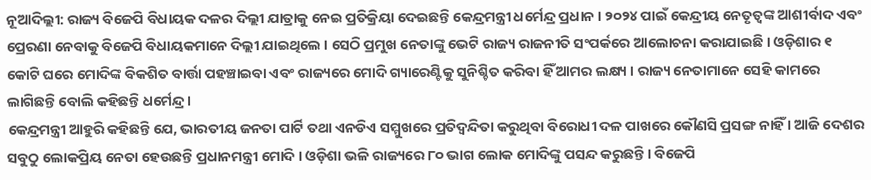ନୂଆଦିଲ୍ଲୀ: ରାଜ୍ୟ ବିଜେପି ବିଧାୟକ ଦଳର ଦିଲ୍ଲୀ ଯାତ୍ରାକୁ ନେଇ ପ୍ରତିକ୍ରିୟା ଦେଇଛନ୍ତି କେନ୍ଦ୍ରମନ୍ତ୍ରୀ ଧର୍ମେନ୍ଦ୍ର ପ୍ରଧାନ । ୨୦୨୪ ପାଇଁ କେନ୍ଦ୍ରୀୟ ନେତୃତ୍ବଙ୍କ ଆଶୀର୍ବାଦ ଏବଂ ପ୍ରେରଣା ନେବାକୁ ବିଜେପି ବିଧାୟକମାନେ ଦିଲ୍ଲୀ ଯାଇଥିଲେ । ସେଠି ପ୍ରମୁଖ ନେତାଙ୍କୁ ଭେଟି ରାଜ୍ୟ ରାଜନୀତି ସଂପର୍କରେ ଆଲୋଚନା କରାଯାଇଛି । ଓଡ଼ିଶାର ୧ କୋଟି ଘରେ ମୋଦିଙ୍କ ବିକଶିତ ବାର୍ତ୍ତା ପହଞ୍ଚାଇବା ଏବଂ ରାଜ୍ୟରେ ମୋଦି ଗ୍ୟାରେଣ୍ଟିକୁ ସୁନିଶ୍ଚିତ କରିବା ହିଁ ଆମର ଲକ୍ଷ୍ୟ । ରାଜ୍ୟ ନେତାମାନେ ସେହି କାମରେ ଲାଗିଛନ୍ତି ବୋଲି କହିଛନ୍ତି ଧର୍ମେନ୍ଦ୍ର ।
କେନ୍ଦ୍ରମନ୍ତ୍ରୀ ଆହୁରି କହିଛନ୍ତି ଯେ, ଭାରତୀୟ ଜନତା ପାର୍ଟି ତଥା ଏନଡିଏ ସମ୍ମୁଖରେ ପ୍ରତିଦ୍ବନ୍ଦିତା କରୁଥିବା ବିରୋଧୀ ଦଳ ପାଖରେ କୌଣସି ପ୍ରସଙ୍ଗ ନାହିଁ । ଆଜି ଦେଶର ସବୁଠୁ ଲୋକପ୍ରିୟ ନେତା ହେଉଛନ୍ତି ପ୍ରଧାନମନ୍ତ୍ରୀ ମୋଦି । ଓଡ଼ିଶା ଭଳି ରାଜ୍ୟରେ ୮୦ ଭାଗ ଲୋକ ମୋଦିଙ୍କୁ ପସନ୍ଦ କରୁଛନ୍ତି । ବିଜେପି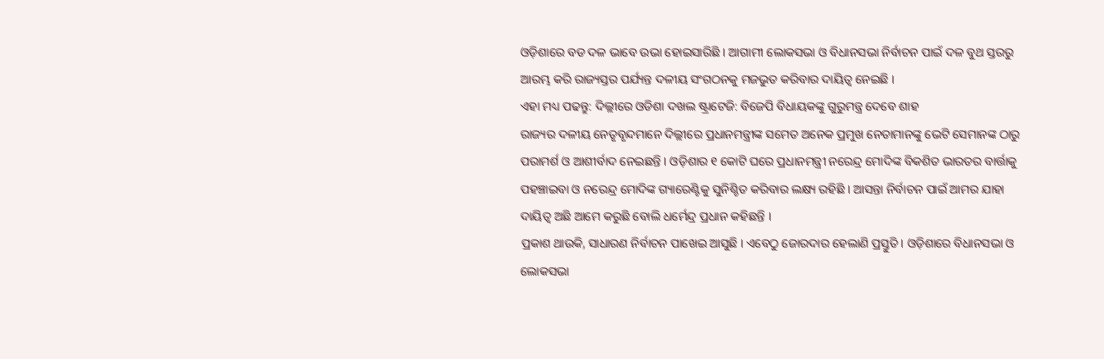ଓଡ଼ିଶାରେ ବଡ ଦଳ ଭାବେ ଉଭା ହୋଇସାରିଛି । ଆଗାମୀ ଲୋକସଭା ଓ ବିଧାନସଭା ନିର୍ବାଚନ ପାଇଁ ଦଳ ବୁଥ ସ୍ତରରୁ ଆରମ୍ଭ କରି ରାଜ୍ୟସ୍ତର ପର୍ଯ୍ୟନ୍ତ ଦଳୀୟ ସଂଗଠନକୁ ମଜଭୁତ କରିବାର ଦାୟିତ୍ବ ନେଇଛି ।
ଏହା ମଧ୍ୟ ପଢନ୍ତୁ: ଦିଲ୍ଲୀରେ ଓଡିଶା ଦଖଲ ଷ୍ଟ୍ରାଟେଜି: ବିଜେପି ବିଧାୟକଙ୍କୁ ଗୁରୁମନ୍ତ୍ର ଦେବେ ଶାହ
ରାଜ୍ୟର ଦଳୀୟ ନେତୃବୃନ୍ଦମାନେ ଦିଲ୍ଲୀରେ ପ୍ରଧାନମନ୍ତ୍ରୀଙ୍କ ସମେତ ଅନେକ ପ୍ରମୁଖ ନେତାମାନଙ୍କୁ ଭେଟି ସେମାନଙ୍କ ଠାରୁ ପରାମର୍ଶ ଓ ଆଶୀର୍ବାଦ ନେଇଛନ୍ତି । ଓଡ଼ିଶାର ୧ କୋଟି ଘରେ ପ୍ରଧାନମନ୍ତ୍ରୀ ନରେନ୍ଦ୍ର ମୋଦିଙ୍କ ବିକଶିତ ଭାରତର ବାର୍ତ୍ତାକୁ ପହଞ୍ଚାଇବା ଓ ନରେନ୍ଦ୍ର ମୋଦିଙ୍କ ଗ୍ୟାରେଣ୍ଟିକୁ ସୁନିଶ୍ଚିତ କରିବାର ଲକ୍ଷ୍ୟ ରହିଛି । ଆସନ୍ତା ନିର୍ବାଚନ ପାଇଁ ଆମର ଯାହା ଦାୟିତ୍ବ ଅଛି ଆମେ କରୁଛି ବୋଲି ଧର୍ମେନ୍ଦ୍ର ପ୍ରଧାନ କହିଛନ୍ତି ।
ପ୍ରକାଶ ଥାଉକି, ସାଧାରଣ ନିର୍ବାଚନ ପାଖେଇ ଆସୁଛି । ଏବେଠୁ ଜୋରଦାର ହେଲାଣି ପ୍ରସ୍ତୁତି । ଓଡ଼ିଶାରେ ବିଧାନସଭା ଓ ଲୋକସଭା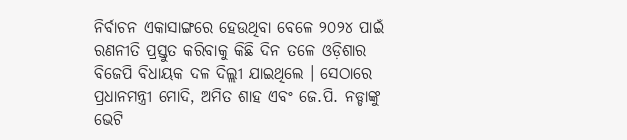ନିର୍ବାଚନ ଏକାସାଙ୍ଗରେ ହେଉଥିବା ବେଳେ ୨୦୨୪ ପାଇଁ ରଣନୀତି ପ୍ରସ୍ତୁତ କରିବାକୁ କିଛି ଦିନ ତଳେ ଓଡ଼ିଶାର ବିଜେପି ବିଧାୟକ ଦଳ ଦିଲ୍ଲୀ ଯାଇଥିଲେ । ସେଠାରେ ପ୍ରଧାନମନ୍ତ୍ରୀ ମୋଦି, ଅମିତ ଶାହ ଏବଂ ଜେ.ପି. ନଡ୍ଡାଙ୍କୁ ଭେଟି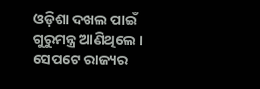ଓଡ଼ିଶା ଦଖଲ ପାଇଁ ଗୁରୁମନ୍ତ୍ର ଆଣିଥିଲେ । ସେପଟେ ରାଜ୍ୟର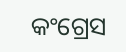କଂଗ୍ରେସ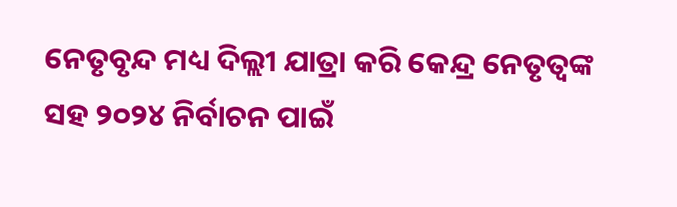ନେତୃବୃନ୍ଦ ମଧ୍ୟ ଦିଲ୍ଲୀ ଯାତ୍ରା କରି କେନ୍ଦ୍ର ନେତୃତ୍ବଙ୍କ ସହ ୨୦୨୪ ନିର୍ବାଚନ ପାଇଁ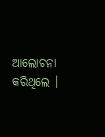ଆଲୋଚନା କରିଥିଲେ ।